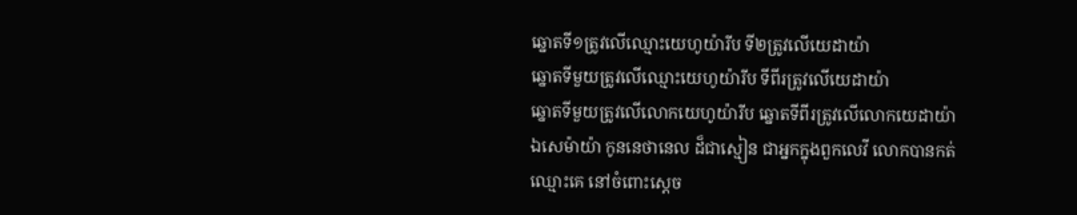ឆ្នោតទី១ត្រូវលើឈ្មោះយេហូយ៉ារីប ទី២ត្រូវលើយេដាយ៉ា
ឆ្នោតទីមួយត្រូវលើឈ្មោះយេហូយ៉ារីប ទីពីរត្រូវលើយេដាយ៉ា
ឆ្នោតទីមួយត្រូវលើលោកយេហូយ៉ារីប ឆ្នោតទីពីរត្រូវលើលោកយេដាយ៉ា
ឯសេម៉ាយ៉ា កូននេថានេល ដ៏ជាស្មៀន ជាអ្នកក្នុងពួកលេវី លោកបានកត់ឈ្មោះគេ នៅចំពោះស្តេច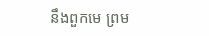នឹងពួកមេ ព្រម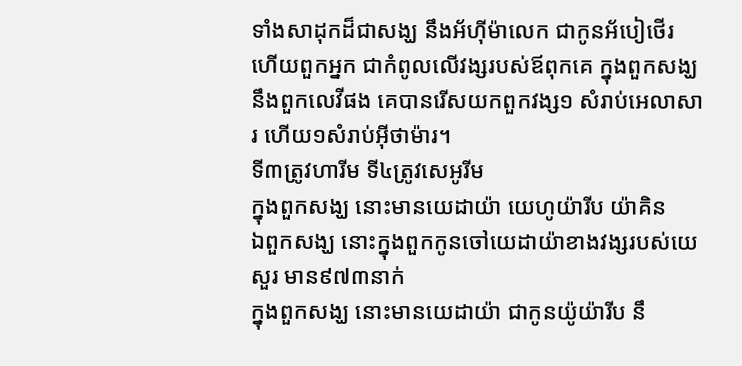ទាំងសាដុកដ៏ជាសង្ឃ នឹងអ័ហ៊ីម៉ាលេក ជាកូនអ័បៀថើរ ហើយពួកអ្នក ជាកំពូលលើវង្សរបស់ឪពុកគេ ក្នុងពួកសង្ឃ នឹងពួកលេវីផង គេបានរើសយកពួកវង្ស១ សំរាប់អេលាសារ ហើយ១សំរាប់អ៊ីថាម៉ារ។
ទី៣ត្រូវហារីម ទី៤ត្រូវសេអូរីម
ក្នុងពួកសង្ឃ នោះមានយេដាយ៉ា យេហូយ៉ារីប យ៉ាគិន
ឯពួកសង្ឃ នោះក្នុងពួកកូនចៅយេដាយ៉ាខាងវង្សរបស់យេសួរ មាន៩៧៣នាក់
ក្នុងពួកសង្ឃ នោះមានយេដាយ៉ា ជាកូនយ៉ូយ៉ារីប នឹ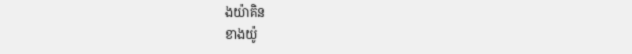ងយ៉ាគិន
ខាងយ៉ូ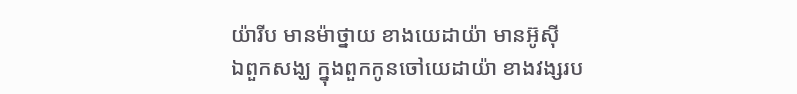យ៉ារីប មានម៉ាថ្នាយ ខាងយេដាយ៉ា មានអ៊ូស៊ី
ឯពួកសង្ឃ ក្នុងពួកកូនចៅយេដាយ៉ា ខាងវង្សរប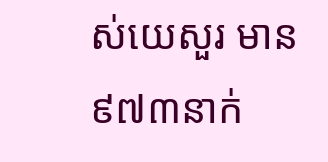ស់យេសួរ មាន៩៧៣នាក់